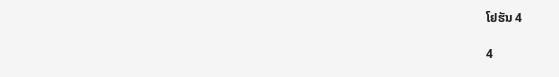ໂຢຮັນ 4

4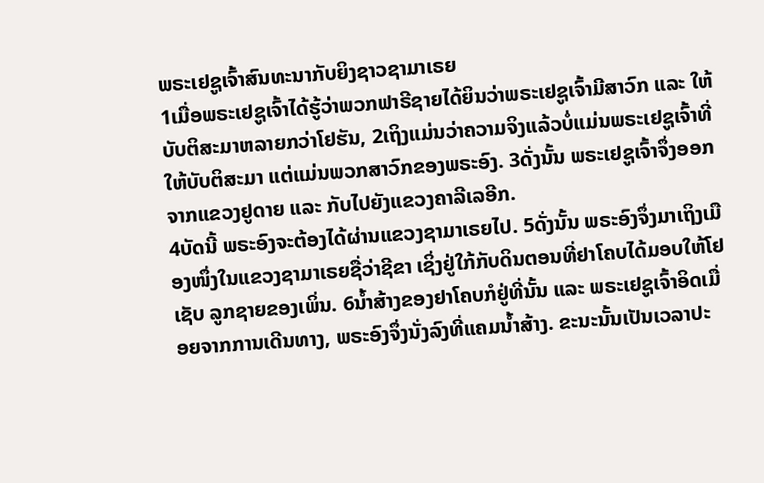ພຣະເຢຊູເຈົ້າສົນທະນາກັບຍິງຊາວຊາມາເຣຍ
1ເມື່ອພຣະເຢຊູເຈົ້າໄດ້ຮູ້ວ່າພວກຟາຣີຊາຍໄດ້ຍິນວ່າພຣະເຢຊູເຈົ້າມີສາວົກ ແລະ ໃຫ້ບັບຕິສະມາຫລາຍກວ່າໂຢຮັນ, 2ເຖິງແມ່ນວ່າຄວາມຈິງແລ້ວບໍ່ແມ່ນພຣະເຢຊູເຈົ້າທີ່ໃຫ້ບັບຕິສະມາ ແຕ່ແມ່ນພວກສາວົກຂອງພຣະອົງ. 3ດັ່ງນັ້ນ ພຣະເຢຊູເຈົ້າຈຶ່ງອອກຈາກແຂວງຢູດາຍ ແລະ ກັບໄປຍັງແຂວງຄາລີເລອີກ.
4ບັດນີ້ ພຣະອົງຈະຕ້ອງໄດ້ຜ່ານແຂວງຊາມາເຣຍໄປ. 5ດັ່ງນັ້ນ ພຣະອົງຈຶ່ງມາເຖິງເມືອງໜຶ່ງໃນແຂວງຊາມາເຣຍຊື່ວ່າຊີຂາ ເຊິ່ງຢູ່ໃກ້ກັບດິນຕອນທີ່ຢາໂຄບໄດ້ມອບໃຫ້ໂຢເຊັບ ລູກຊາຍຂອງເພິ່ນ. 6ນ້ຳສ້າງຂອງຢາໂຄບກໍຢູ່ທີ່ນັ້ນ ແລະ ພຣະເຢຊູເຈົ້າອິດເມື່ອຍຈາກການເດີນທາງ, ພຣະອົງຈຶ່ງນັ່ງລົງທີ່ແຄມນ້ຳສ້າງ. ຂະນະນັ້ນເປັນເວລາປະ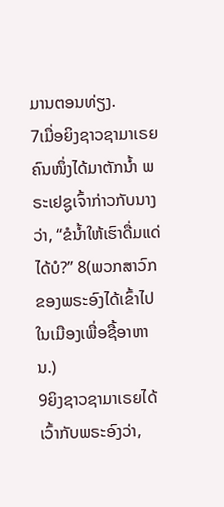ມານຕອນທ່ຽງ.
7ເມື່ອຍິງຊາວຊາມາເຣຍຄົນໜຶ່ງໄດ້ມາຕັກນ້ຳ ພຣະເຢຊູເຈົ້າກ່າວກັບນາງວ່າ, “ຂໍນໍ້າໃຫ້ເຮົາດື່ມແດ່ໄດ້ບໍ?” 8(ພວກສາວົກຂອງພຣະອົງໄດ້ເຂົ້າໄປໃນເມືອງເພື່ອຊື້ອາຫານ.)
9ຍິງຊາວຊາມາເຣຍໄດ້ເວົ້າກັບພຣະອົງວ່າ,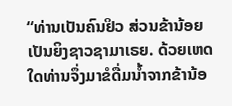“ທ່ານເປັນຄົນຢິວ ສ່ວນຂ້ານ້ອຍເປັນຍິງຊາວຊາມາເຣຍ. ດ້ວຍເຫດໃດທ່ານຈຶ່ງມາຂໍດື່ມນ້ຳຈາກຂ້ານ້ອ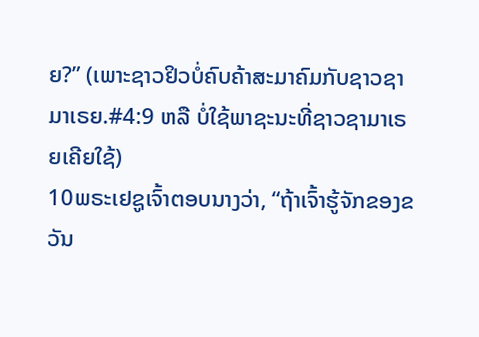ຍ?” (ເພາະຊາວຢິວບໍ່ຄົບຄ້າສະມາຄົມກັບຊາວຊາມາເຣຍ.#4:9 ຫລື ບໍ່ໃຊ້ພາຊະນະທີ່ຊາວຊາມາເຣຍເຄີຍໃຊ້)
10ພຣະເຢຊູເຈົ້າຕອບນາງວ່າ, “ຖ້າເຈົ້າຮູ້ຈັກຂອງຂວັນ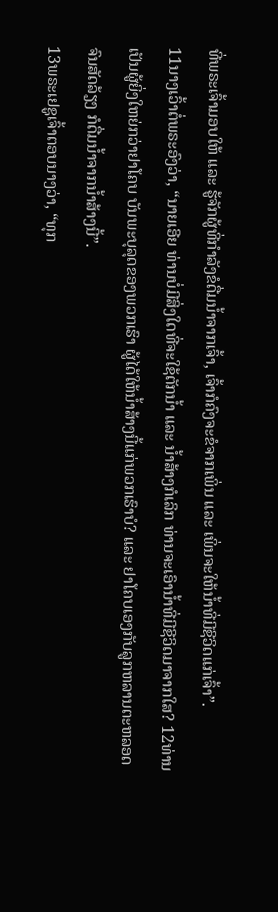ທີ່ພຣະເຈົ້າມອບໃຫ້ ແລະ ຮູ້ຈັກຜູ້ທີ່ກຳລັງຂໍດື່ມນ້ຳຈາກເຈົ້າ, ເຈົ້າກໍຄົງຈະຂໍຈາກເພິ່ນ ແລະ ເພິ່ນຈະໃຫ້ນ້ຳທີ່ມີຊີວິດແກ່ເຈົ້າ”.
11ນາງເວົ້າຕໍ່ພຣະອົງວ່າ, “ນາຍເອີຍ ທ່ານບໍ່ມີສິ່ງໃດທີ່ຈະໃຊ້ຕັກນ້ຳ ແລະ ນ້ຳສ້າງກໍເລິກ ທ່ານຈະເອົານ້ຳທີ່ມີຊີວິດມາຈາກໃສ? 12ທ່ານເປັນຜູ້ຍິ່ງໃຫຍ່ກວ່າຢາໂຄບ ບັນພະບຸລຸດຂອງພວກເຮົາ ຜູ້ໄດ້ໃຫ້ນ້ຳສ້າງນີ້ແກ່ພວກເຮົາບໍ? ແລະ ຢາໂຄບເອງກັບລູກຫລານຕະຫລອດຈົນສັດລ້ຽງ ກໍດື່ມນ້ຳຈາກນ້ຳສ້າງນີ້”.
13ພຣະເຢຊູເຈົ້າຕອບນາງວ່າ, “ທຸກ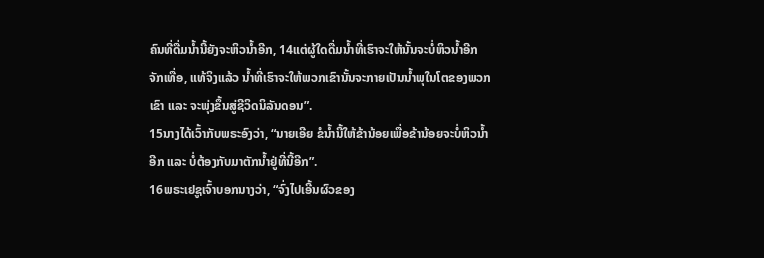ຄົນທີ່ດື່ມນ້ຳນີ້ຍັງຈະຫິວນໍ້າອີກ, 14ແຕ່ຜູ້ໃດດື່ມນ້ຳທີ່ເຮົາຈະໃຫ້ນັ້ນຈະບໍ່ຫິວນໍ້າອີກຈັກເທື່ອ, ແທ້ຈິງແລ້ວ ນ້ຳທີ່ເຮົາຈະໃຫ້ພວກເຂົານັ້ນຈະກາຍເປັນນ້ຳພຸໃນໂຕຂອງພວກເຂົາ ແລະ ຈະພຸ່ງຂຶ້ນສູ່ຊີວິດນິລັນດອນ”.
15ນາງໄດ້ເວົ້າກັບພຣະອົງວ່າ, “ນາຍເອີຍ ຂໍນໍ້ານີ້ໃຫ້ຂ້ານ້ອຍເພື່ອຂ້ານ້ອຍຈະບໍ່ຫິວນໍ້າອີກ ແລະ ບໍ່ຕ້ອງກັບມາຕັກນ້ຳຢູ່ທີ່ນີ້ອີກ”.
16ພຣະເຢຊູເຈົ້າບອກນາງວ່າ, “ຈົ່ງໄປເອີ້ນຜົວຂອງ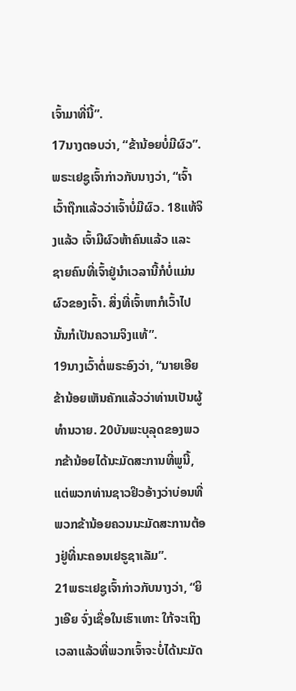ເຈົ້າມາທີ່ນີ້”.
17ນາງຕອບວ່າ, “ຂ້ານ້ອຍບໍ່ມີຜົວ”.
ພຣະເຢຊູເຈົ້າກ່າວກັບນາງວ່າ, “ເຈົ້າເວົ້າຖືກແລ້ວວ່າເຈົ້າບໍ່ມີຜົວ. 18ແທ້ຈິງແລ້ວ ເຈົ້າມີຜົວຫ້າຄົນແລ້ວ ແລະ ຊາຍຄົນທີ່ເຈົ້າຢູ່ນຳເວລານີ້ກໍບໍ່ແມ່ນຜົວຂອງເຈົ້າ. ສິ່ງທີ່ເຈົ້າຫາກໍເວົ້າໄປນັ້ນກໍເປັນຄວາມຈິງແທ້”.
19ນາງເວົ້າຕໍ່ພຣະອົງວ່າ, “ນາຍເອີຍ ຂ້ານ້ອຍເຫັນຄັກແລ້ວວ່າທ່ານເປັນຜູ້ທຳນວາຍ. 20ບັນພະບຸລຸດຂອງພວກຂ້ານ້ອຍໄດ້ນະມັດສະການທີ່ພູນີ້, ແຕ່ພວກທ່ານຊາວຢິວອ້າງວ່າບ່ອນທີ່ພວກຂ້ານ້ອຍຄວນນະມັດສະການຕ້ອງຢູ່ທີ່ນະຄອນເຢຣູຊາເລັມ”.
21ພຣະເຢຊູເຈົ້າກ່າວກັບນາງວ່າ, “ຍິງເອີຍ ຈົ່ງເຊື່ອໃນເຮົາເທາະ ໃກ້ຈະເຖິງເວລາແລ້ວທີ່ພວກເຈົ້າຈະບໍ່ໄດ້ນະມັດ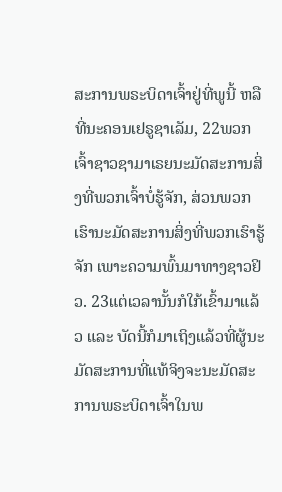ສະການພຣະບິດາເຈົ້າຢູ່ທີ່ພູນີ້ ຫລື ທີ່ນະຄອນເຢຣູຊາເລັມ, 22ພວກເຈົ້າຊາວຊາມາເຣຍນະມັດສະການສິ່ງທີ່ພວກເຈົ້າບໍ່ຮູ້ຈັກ, ສ່ວນພວກເຮົານະມັດສະການສິ່ງທີ່ພວກເຮົາຮູ້ຈັກ ເພາະຄວາມພົ້ນມາທາງຊາວຢິວ. 23ແຕ່ເວລານັ້ນກໍໃກ້ເຂົ້າມາແລ້ວ ແລະ ບັດນີ້ກໍມາເຖິງແລ້ວທີ່ຜູ້ນະມັດສະການທີ່ແທ້ຈິງຈະນະມັດສະການພຣະບິດາເຈົ້າໃນພ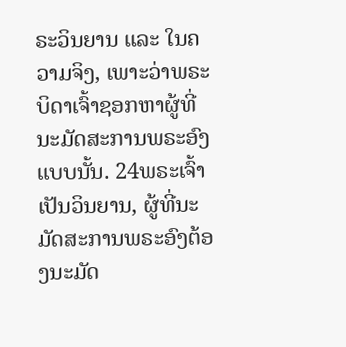ຣະວິນຍານ ແລະ ໃນຄວາມຈິງ, ເພາະວ່າພຣະບິດາເຈົ້າຊອກຫາຜູ້ທີ່ນະມັດສະການພຣະອົງແບບນັ້ນ. 24ພຣະເຈົ້າເປັນວິນຍານ, ຜູ້ທີ່ນະມັດສະການພຣະອົງຕ້ອງນະມັດ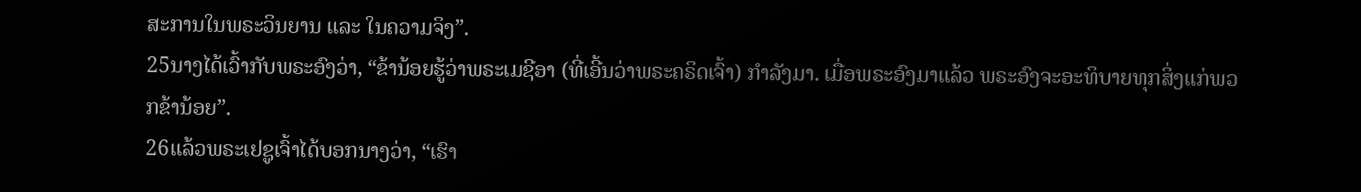ສະການໃນພຣະວິນຍານ ແລະ ໃນຄວາມຈິງ”.
25ນາງໄດ້ເວົ້າກັບພຣະອົງວ່າ, “ຂ້ານ້ອຍຮູ້ວ່າພຣະເມຊີອາ (ທີ່ເອີ້ນວ່າພຣະຄຣິດເຈົ້າ) ກຳລັງມາ. ເມື່ອພຣະອົງມາແລ້ວ ພຣະອົງຈະອະທິບາຍທຸກສິ່ງແກ່ພວກຂ້ານ້ອຍ”.
26ແລ້ວພຣະເຢຊູເຈົ້າໄດ້ບອກນາງວ່າ, “ເຮົາ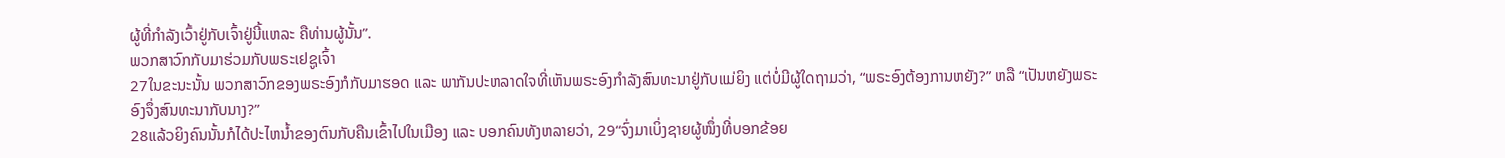ຜູ້ທີ່ກຳລັງເວົ້າຢູ່ກັບເຈົ້າຢູ່ນີ້ແຫລະ ຄືທ່ານຜູ້ນັ້ນ”.
ພວກສາວົກກັບມາຮ່ວມກັບພຣະເຢຊູເຈົ້າ
27ໃນຂະນະນັ້ນ ພວກສາວົກຂອງພຣະອົງກໍກັບມາຮອດ ແລະ ພາກັນປະຫລາດໃຈທີ່ເຫັນພຣະອົງກຳລັງສົນທະນາຢູ່ກັບແມ່ຍິງ ແຕ່ບໍ່ມີຜູ້ໃດຖາມວ່າ, “ພຣະອົງຕ້ອງການຫຍັງ?” ຫລື “ເປັນຫຍັງພຣະອົງຈຶ່ງສົນທະນາກັບນາງ?”
28ແລ້ວຍິງຄົນນັ້ນກໍໄດ້ປະໄຫນ້ຳຂອງຕົນກັບຄືນເຂົ້າໄປໃນເມືອງ ແລະ ບອກຄົນທັງຫລາຍວ່າ, 29“ຈົ່ງມາເບິ່ງຊາຍຜູ້ໜຶ່ງທີ່ບອກຂ້ອຍ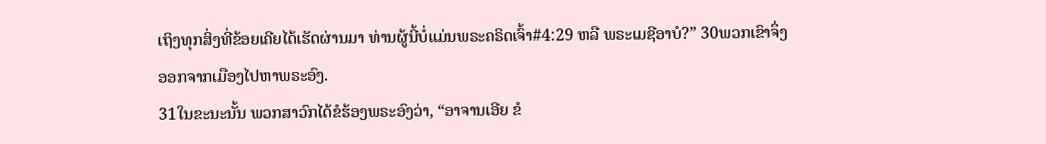ເຖິງທຸກສິ່ງທີ່ຂ້ອຍເຄີຍໄດ້ເຮັດຜ່ານມາ ທ່ານຜູ້ນີ້ບໍ່ແມ່ນພຣະຄຣິດເຈົ້າ#4:29 ຫລື ພຣະເມຊີອາບໍ?” 30ພວກເຂົາຈຶ່ງອອກຈາກເມືອງໄປຫາພຣະອົງ.
31ໃນຂະນະນັ້ນ ພວກສາວົກໄດ້ຂໍຮ້ອງພຣະອົງວ່າ, “ອາຈານເອີຍ ຂໍ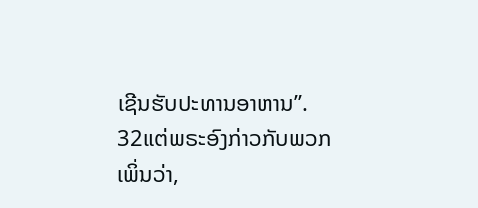ເຊີນຮັບປະທານອາຫານ”.
32ແຕ່ພຣະອົງກ່າວກັບພວກເພິ່ນວ່າ,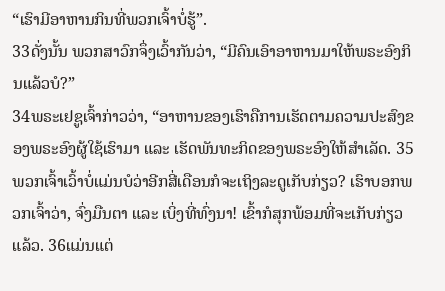“ເຮົາມີອາຫານກິນທີ່ພວກເຈົ້າບໍ່ຮູ້”.
33ດັ່ງນັ້ນ ພວກສາວົກຈຶ່ງເວົ້າກັນວ່າ, “ມີຄົນເອົາອາຫານມາໃຫ້ພຣະອົງກິນແລ້ວບໍ?”
34ພຣະເຢຊູເຈົ້າກ່າວວ່າ, “ອາຫານຂອງເຮົາຄືການເຮັດຕາມຄວາມປະສົງຂອງພຣະອົງຜູ້ໃຊ້ເຮົາມາ ແລະ ເຮັດພັນທະກິດຂອງພຣະອົງໃຫ້ສຳເລັດ. 35ພວກເຈົ້າເວົ້າບໍ່ແມ່ນບໍວ່າອີກສີ່ເດືອນກໍຈະເຖິງລະດູເກັບກ່ຽວ? ເຮົາບອກພວກເຈົ້າວ່າ, ຈົ່ງມືນຕາ ແລະ ເບິ່ງທີ່ທົ່ງນາ! ເຂົ້າກໍສຸກພ້ອມທີ່ຈະເກັບກ່ຽວແລ້ວ. 36ແມ່ນແຕ່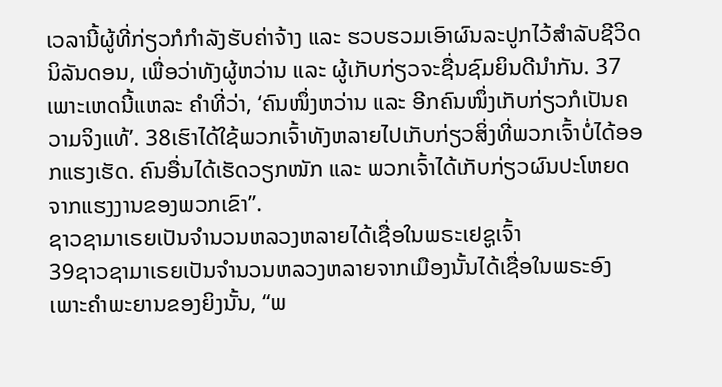ເວລານີ້ຜູ້ທີ່ກ່ຽວກໍກຳລັງຮັບຄ່າຈ້າງ ແລະ ຮວບຮວມເອົາຜົນລະປູກໄວ້ສຳລັບຊີວິດນິລັນດອນ, ເພື່ອວ່າທັງຜູ້ຫວ່ານ ແລະ ຜູ້ເກັບກ່ຽວຈະຊື່ນຊົມຍິນດີນຳກັນ. 37ເພາະເຫດນີ້ແຫລະ ຄຳທີ່ວ່າ, ‘ຄົນໜຶ່ງຫວ່ານ ແລະ ອີກຄົນໜຶ່ງເກັບກ່ຽວກໍເປັນຄວາມຈິງແທ້’. 38ເຮົາໄດ້ໃຊ້ພວກເຈົ້າທັງຫລາຍໄປເກັບກ່ຽວສິ່ງທີ່ພວກເຈົ້າບໍ່ໄດ້ອອກແຮງເຮັດ. ຄົນອື່ນໄດ້ເຮັດວຽກໜັກ ແລະ ພວກເຈົ້າໄດ້ເກັບກ່ຽວຜົນປະໂຫຍດຈາກແຮງງານຂອງພວກເຂົາ”.
ຊາວຊາມາເຣຍເປັນຈໍານວນຫລວງຫລາຍໄດ້ເຊື່ອໃນພຣະເຢຊູເຈົ້າ
39ຊາວຊາມາເຣຍເປັນຈໍານວນຫລວງຫລາຍຈາກເມືອງນັ້ນໄດ້ເຊື່ອໃນພຣະອົງ ເພາະຄຳພະຍານຂອງຍິງນັ້ນ, “ພ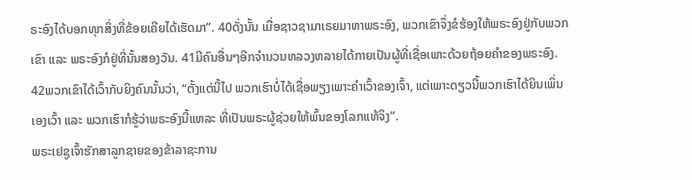ຣະອົງໄດ້ບອກທຸກສິ່ງທີ່ຂ້ອຍເຄີຍໄດ້ເຮັດມາ”. 40ດັ່ງນັ້ນ ເມື່ອຊາວຊາມາເຣຍມາຫາພຣະອົງ, ພວກເຂົາຈຶ່ງຂໍຮ້ອງໃຫ້ພຣະອົງຢູ່ກັບພວກເຂົາ ແລະ ພຣະອົງກໍຢູ່ທີ່ນັ້ນສອງວັນ. 41ມີຄົນອື່ນໆອີກຈໍານວນຫລວງຫລາຍໄດ້ກາຍເປັນຜູ້ທີ່ເຊື່ອເພາະດ້ວຍຖ້ອຍຄຳຂອງພຣະອົງ.
42ພວກເຂົາໄດ້ເວົ້າກັບຍິງຄົນນັ້ນວ່າ, “ຕັ້ງແຕ່ນີ້ໄປ ພວກເຮົາບໍ່ໄດ້ເຊື່ອພຽງເພາະຄຳເວົ້າຂອງເຈົ້າ, ແຕ່ເພາະດຽວນີ້ພວກເຮົາໄດ້ຍິນເພິ່ນເອງເວົ້າ ແລະ ພວກເຮົາກໍຮູ້ວ່າພຣະອົງນີ້ແຫລະ ທີ່ເປັນພຣະຜູ້ຊ່ວຍໃຫ້ພົ້ນຂອງໂລກແທ້ຈິງ”.
ພຣະເຢຊູເຈົ້າຮັກສາລູກຊາຍຂອງຂ້າລາຊະການ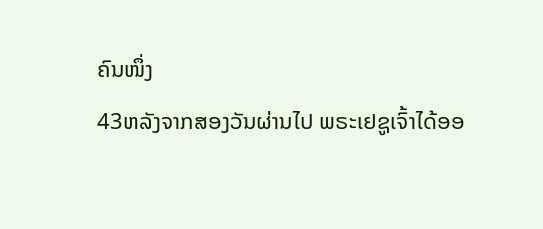ຄົນໜຶ່ງ
43ຫລັງຈາກສອງວັນຜ່ານໄປ ພຣະເຢຊູເຈົ້າໄດ້ອອ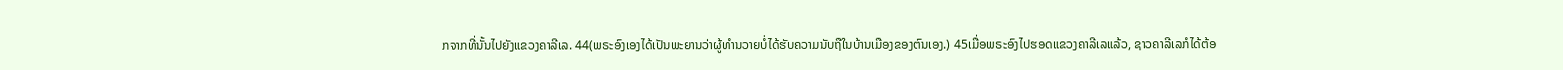ກຈາກທີ່ນັ້ນໄປຍັງແຂວງຄາລີເລ. 44(ພຣະອົງເອງໄດ້ເປັນພະຍານວ່າຜູ້ທຳນວາຍບໍ່ໄດ້ຮັບຄວາມນັບຖືໃນບ້ານເມືອງຂອງຕົນເອງ.) 45ເມື່ອພຣະອົງໄປຮອດແຂວງຄາລີເລແລ້ວ, ຊາວຄາລີເລກໍໄດ້ຕ້ອ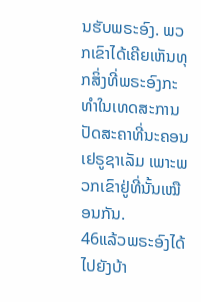ນຮັບພຣະອົງ. ພວກເຂົາໄດ້ເຄີຍເຫັນທຸກສິ່ງທີ່ພຣະອົງກະທຳໃນເທດສະການປັດສະຄາທີ່ນະຄອນເຢຣູຊາເລັມ ເພາະພວກເຂົາຢູ່ທີ່ນັ້ນເໝືອນກັນ.
46ແລ້ວພຣະອົງໄດ້ໄປຍັງບ້າ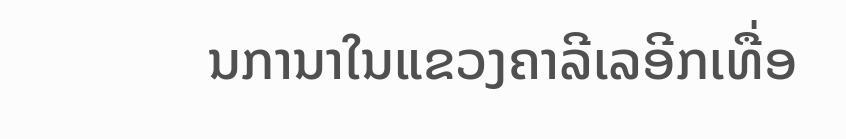ນການາໃນແຂວງຄາລີເລອີກເທື່ອ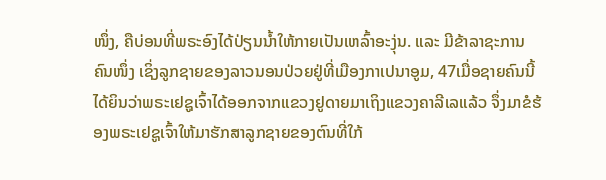ໜຶ່ງ, ຄືບ່ອນທີ່ພຣະອົງໄດ້ປ່ຽນນ້ຳໃຫ້ກາຍເປັນເຫລົ້າອະງຸ່ນ. ແລະ ມີຂ້າລາຊະການຄົນໜຶ່ງ ເຊິ່ງລູກຊາຍຂອງລາວນອນປ່ວຍຢູ່ທີ່ເມືອງກາເປນາອູມ, 47ເມື່ອຊາຍຄົນນີ້ໄດ້ຍິນວ່າພຣະເຢຊູເຈົ້າໄດ້ອອກຈາກແຂວງຢູດາຍມາເຖິງແຂວງຄາລີເລແລ້ວ ຈຶ່ງມາຂໍຮ້ອງພຣະເຢຊູເຈົ້າໃຫ້ມາຮັກສາລູກຊາຍຂອງຕົນທີ່ໃກ້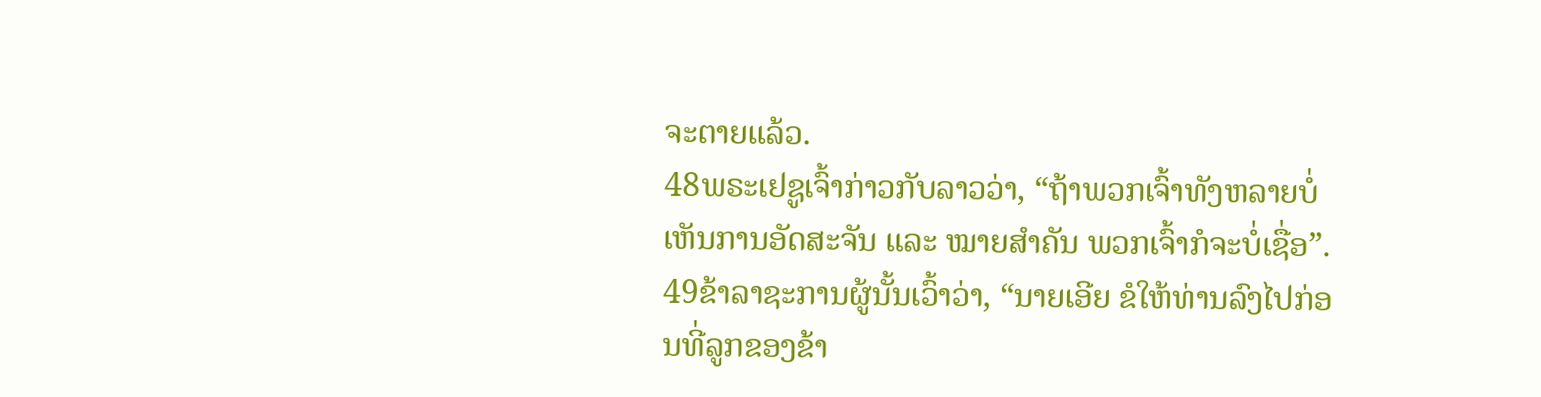ຈະຕາຍແລ້ວ.
48ພຣະເຢຊູເຈົ້າກ່າວກັບລາວວ່າ, “ຖ້າພວກເຈົ້າທັງຫລາຍບໍ່ເຫັນການອັດສະຈັນ ແລະ ໝາຍສຳຄັນ ພວກເຈົ້າກໍຈະບໍ່ເຊື່ອ”.
49ຂ້າລາຊະການຜູ້ນັ້ນເວົ້າວ່າ, “ນາຍເອີຍ ຂໍໃຫ້ທ່ານລົງໄປກ່ອນທີ່ລູກຂອງຂ້າ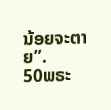ນ້ອຍຈະຕາຍ”.
50ພຣະ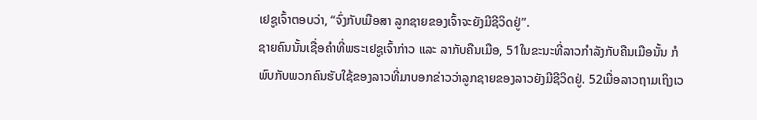ເຢຊູເຈົ້າຕອບວ່າ, “ຈົ່ງກັບເມືອສາ ລູກຊາຍຂອງເຈົ້າຈະຍັງມີຊີວິດຢູ່”.
ຊາຍຄົນນັ້ນເຊື່ອຄຳທີ່ພຣະເຢຊູເຈົ້າກ່າວ ແລະ ລາກັບຄືນເມືອ, 51ໃນຂະນະທີ່ລາວກຳລັງກັບຄືນເມືອນັ້ນ ກໍພົບກັບພວກຄົນຮັບໃຊ້ຂອງລາວທີ່ມາບອກຂ່າວວ່າລູກຊາຍຂອງລາວຍັງມີຊີວິດຢູ່. 52ເມື່ອລາວຖາມເຖິງເວ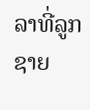ລາທີ່ລູກຊາຍ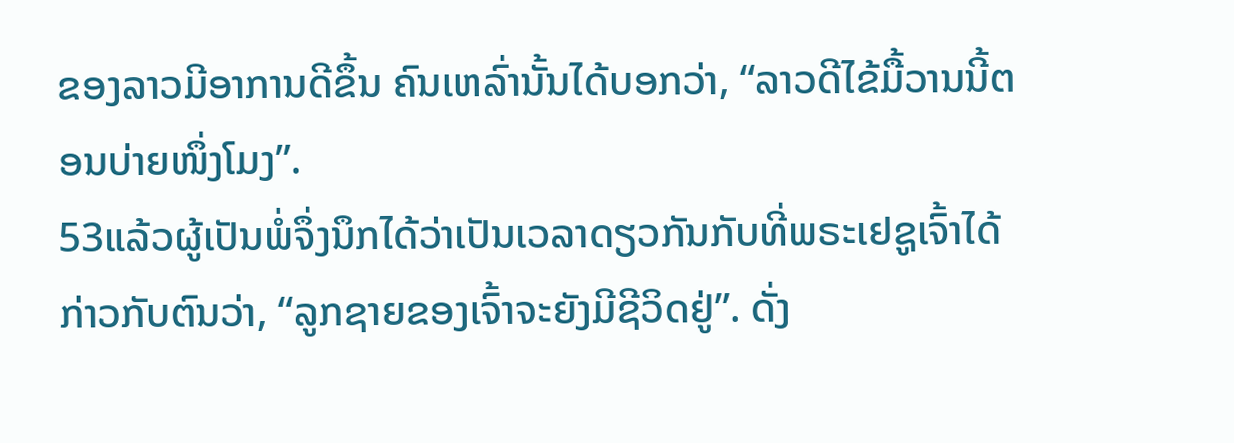ຂອງລາວມີອາການດີຂຶ້ນ ຄົນເຫລົ່ານັ້ນໄດ້ບອກວ່າ, “ລາວດີໄຂ້ມື້ວານນີ້ຕອນບ່າຍໜຶ່ງໂມງ”.
53ແລ້ວຜູ້ເປັນພໍ່ຈຶ່ງນຶກໄດ້ວ່າເປັນເວລາດຽວກັນກັບທີ່ພຣະເຢຊູເຈົ້າໄດ້ກ່າວກັບຕົນວ່າ, “ລູກຊາຍຂອງເຈົ້າຈະຍັງມີຊີວິດຢູ່”. ດັ່ງ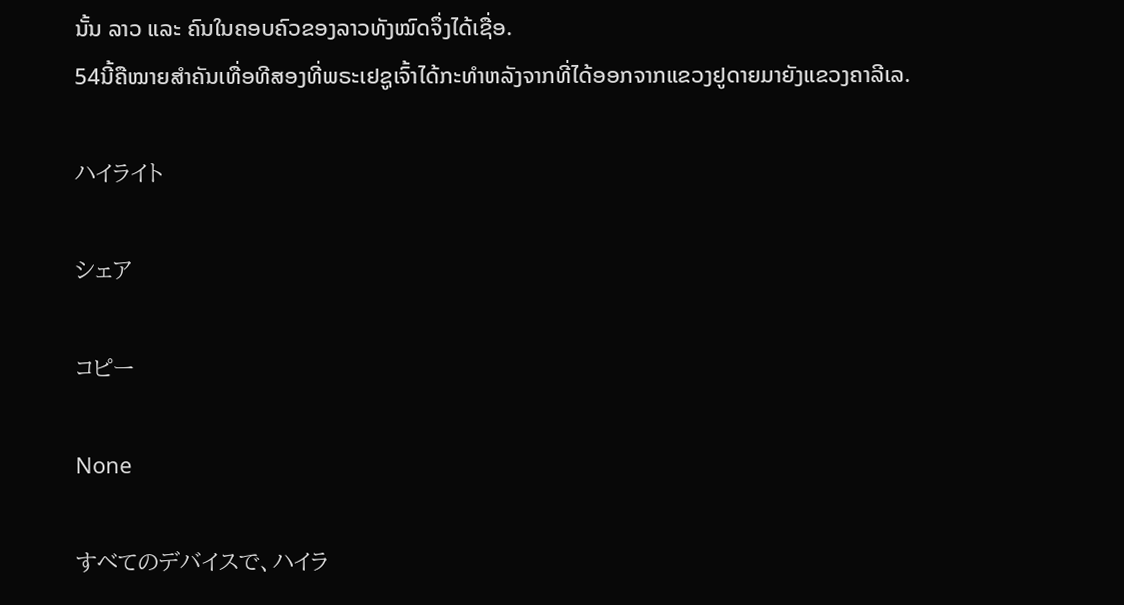ນັ້ນ ລາວ ແລະ ຄົນໃນຄອບຄົວຂອງລາວທັງໝົດຈຶ່ງໄດ້ເຊື່ອ.
54ນີ້ຄືໝາຍສຳຄັນເທື່ອທີສອງທີ່ພຣະເຢຊູເຈົ້າໄດ້ກະທຳຫລັງຈາກທີ່ໄດ້ອອກຈາກແຂວງຢູດາຍມາຍັງແຂວງຄາລີເລ.

ハイライト

シェア

コピー

None

すべてのデバイスで、ハイラ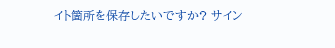イト箇所を保存したいですか? サイン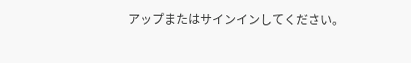アップまたはサインインしてください。